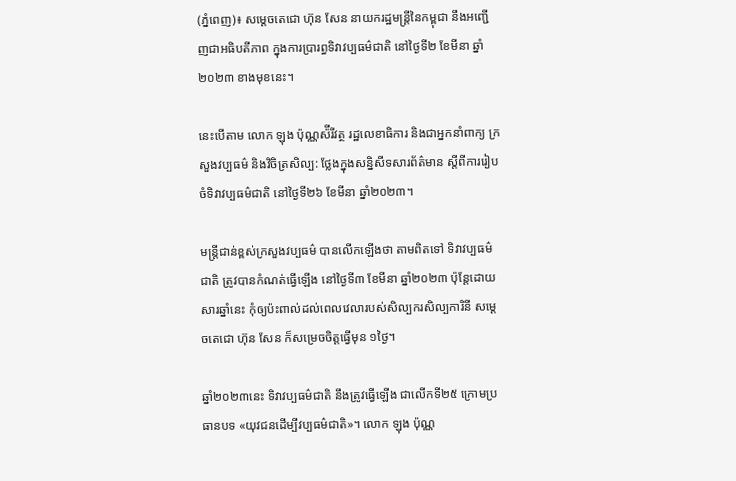(ភ្នំពេញ)៖ សម្ដេចតេជោ ហ៊ុន សែន នាយករដ្ឋមន្ត្រីនៃកម្ពុជា នឹងអញ្ជើញជាអធិបតីភាព ក្នុងការប្រារព្ធទិវាវប្បធម៌ជាតិ នៅថ្ងៃទី២ ខែមីនា ឆ្នាំ២០២៣ ខាងមុខនេះ។

នេះបើតាម លោក ឡុង ប៉ុណ្ណស៉ីរីវត្ថ រដ្ឋលេខាធិការ និងជាអ្នកនាំពាក្យ ក្រសួងវប្បធម៌ និងវិចិត្រសិល្ប: ថ្លែងក្នុងសន្និសីទសារព័ត៌មាន ស្តីពីការរៀបចំទិវាវប្បធម៌ជាតិ នៅថ្ងៃទី២៦ ខែមីនា ឆ្នាំ២០២៣។

មន្ត្រីជាន់ខ្ពស់ក្រសួងវប្បធម៌ បានលើកឡើងថា តាមពិតទៅ ទិវាវប្បធម៌ជាតិ ត្រូវបានកំណត់ធ្វើឡើង នៅថ្ងៃទី៣ ខែមីនា ឆ្នាំ២០២៣ ប៉ុន្តែដោយសារឆ្នាំនេះ កុំឲ្យប៉ះពាល់ដល់ពេលវេលារបស់សិល្បករសិល្បការិនី សម្តេចតេជោ ហ៊ុន សែន ក៏សម្រេចចិត្តធ្វើមុន ១ថ្ងៃ។

ឆ្នាំ២០២៣នេះ ទិវាវប្បធម៌ជាតិ នឹងត្រូវធ្វើឡើង ជាលើកទី២៥ ក្រោមប្រធានបទ «យុវជនដើម្បីវប្បធម៌ជាតិ»។ លោក ឡុង ប៉ុណ្ណ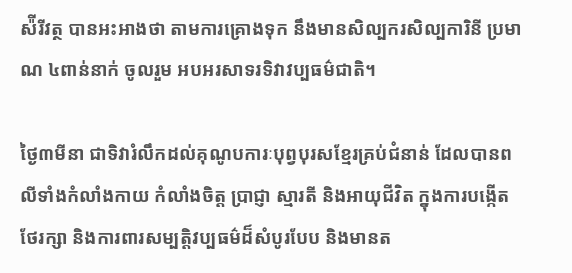ស៉ីរីវត្ថ បានអះអាងថា តាមការគ្រោងទុក នឹងមានសិល្បករសិល្បការិនី ប្រមាណ ៤ពាន់នាក់ ចូលរួម អបអរសាទរទិវាវប្បធម៌ជាតិ។

ថ្ងៃ៣មីនា ជាទិវារំលឹកដល់គុណូបការៈបុព្វបុរសខ្មែរគ្រប់ជំនាន់ ដែលបានពលីទាំងកំលាំងកាយ កំលាំងចិត្ត ប្រាជ្ញា ស្មារតី និងអាយុជីវិត ក្នុងការបង្កើត ថែរក្សា និងការពារសម្បត្តិវប្បធម៌ដ៏សំបូរបែប និងមានត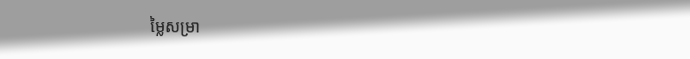ម្លៃសម្រា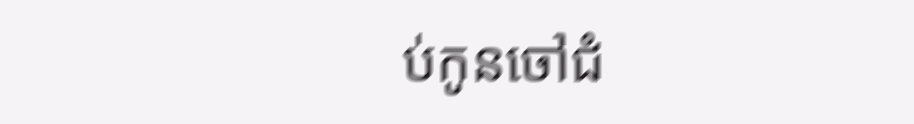ប់កូនចៅជំ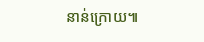នាន់ក្រោយ៕